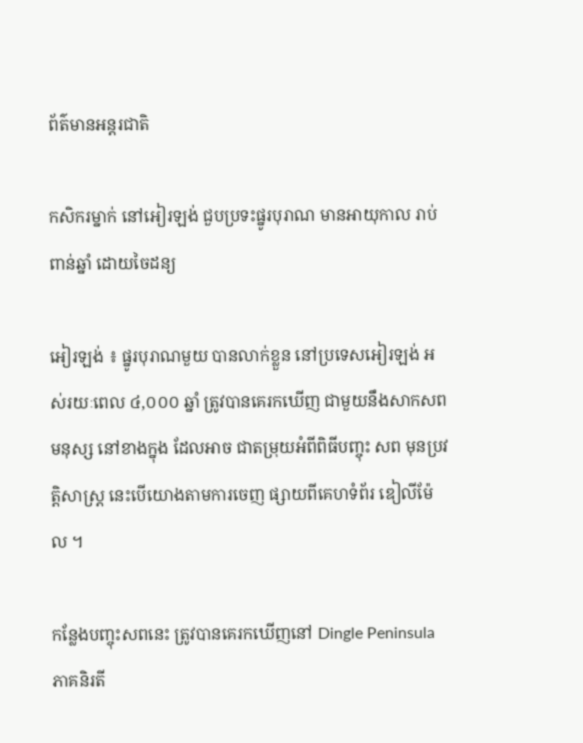ព័ត៌មានអន្តរជាតិ

កសិករម្នាក់ នៅអៀរឡង់ ជួបប្រទះផ្នូរបុរាណ មានអាយុកាល រាប់ពាន់ឆ្នាំ ដោយចៃដន្យ

អៀរឡង់ ៖ ផ្នូរបុរាណមួយ បានលាក់ខ្លួន នៅប្រទេសអៀរឡង់ អស់រយៈពេល ៤,០០០ ឆ្នាំ ត្រូវបានគេរកឃើញ ជាមួយនឹងសាកសពមនុស្ស នៅខាងក្នុង ដែលអាច ជាតម្រុយអំពីពិធីបញ្ចុះ សព មុនប្រវត្តិសាស្ត្រ នេះបើយោងតាមការចេញ ផ្សាយពីគេហទំព័រ ឌៀលីម៉ែល ។

កន្លែងបញ្ចុះសពនេះ ត្រូវបានគេរកឃើញនៅ Dingle Peninsula ភាគនិរតី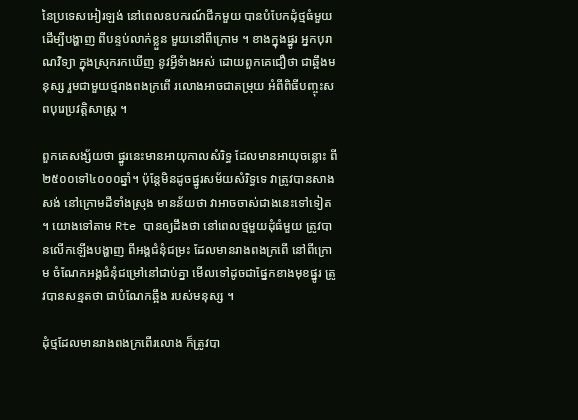នៃប្រទេសអៀរឡង់ នៅពេលឧបករណ៍ជីកមួយ បានបំបែកដុំថ្មធំមួយ ដើម្បីបង្ហាញ ពីបន្ទប់លាក់ខ្លួន មួយនៅពីក្រោម ។ ខាងក្នុងផ្នូរ អ្នកបុរាណវិទ្យា ក្នុងស្រុករកឃើញ នូវអ្វីទំាងអស់ ដោយពួកគេជឿថា ជាឆ្អឹងមនុស្ស រួមជាមួយថ្មរាងពងក្រពើ រលោងអាចជាតម្រុយ អំពីពិធីបញ្ចុះសពបុរេប្រវត្តិសាស្រ្ត ។

ពួកគេសង្ស័យថា ផ្នូរនេះមានអាយុកាលសំរិទ្ធ ដែលមានអាយុចន្លោះ ពី២៥០០ទៅ៤០០០ឆ្នាំ។ ប៉ុន្តែមិនដូចផ្នូរសម័យសំរិទ្ធទេ វាត្រូវបានសាងសង់ នៅក្រោមដីទាំងស្រុង មានន័យថា វាអាចចាស់ជាងនេះទៅទៀត ។ យោងទៅតាម Rte បានឲ្យដឹងថា នៅពេលថ្មមួយដុំធំមួយ ត្រូវបានលើកឡើងបង្ហាញ ពីអង្គជំនុំជម្រះ ដែលមានរាងពងក្រពើ នៅពីក្រោម ចំណែកអង្គជំនុំជម្រៅនៅជាប់គ្នា មើលទៅដូចជាផ្នែកខាងមុខផ្នូរ ត្រូវបានសន្មតថា ជាបំណែកឆ្អឹង របស់មនុស្ស ។

ដុំថ្មដែលមានរាងពងក្រពើរលោង ក៏ត្រូវបា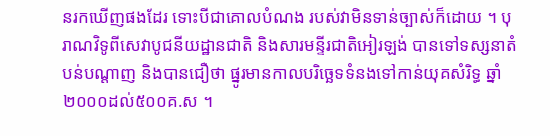នរកឃើញផងដែរ ទោះបីជាគោលបំណង របស់វាមិនទាន់ច្បាស់ក៏ដោយ ។ បុរាណវិទូពីសេវាបូជនីយដ្ឋានជាតិ និងសារមន្ទីរជាតិអៀរឡង់ បានទៅទស្សនាតំបន់បណ្តាញ និងបានជឿថា ផ្នូរមានកាលបរិច្ឆេទទំនងទៅកាន់យុគសំរិទ្ធ ឆ្នាំ២០០០ដល់៥០០គ.ស ។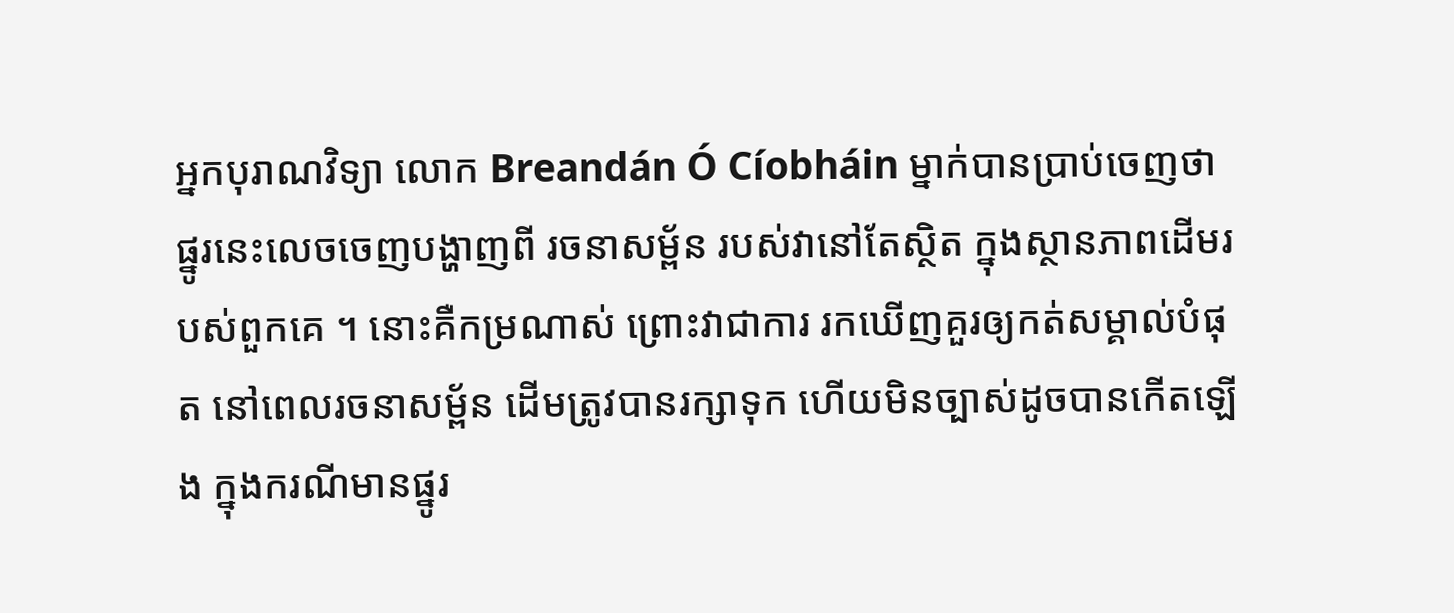អ្នកបុរាណវិទ្យា លោក Breandán Ó Cíobháin ម្នាក់បានប្រាប់ចេញថា ផ្នូរនេះលេចចេញបង្ហាញពី រចនាសម្ព័ន របស់វានៅតែស្ថិត ក្នុងស្ថានភាពដើមរបស់ពួកគេ ។ នោះគឺកម្រណាស់ ព្រោះវាជាការ រកឃើញគួរឲ្យកត់សម្គាល់បំផុត នៅពេលរចនាសម្ព័ន ដើមត្រូវបានរក្សាទុក ហើយមិនច្បាស់ដូចបានកើតឡើង ក្នុងករណីមានផ្នូរ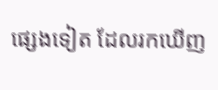ផ្សេងទៀត ដែលរកឃើញ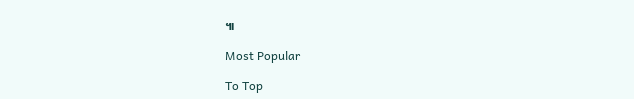៕

Most Popular

To Top